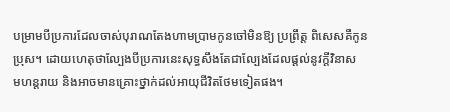បម្រាមបីប្រការដែលចាស់បុរាណតែងហាមប្រាមកូនចៅមិនឱ្យ ប្រព្រឹត្ដ ពិសេសគឺកូន
ប្រុស។ ដោយហេតុថាល្បែងបីប្រការនេះសុទ្ធសឹងតែជាល្បែងដែលផ្ដល់នូវក្ដីវិនាស
មហន្ដរាយ និងអាចមានគ្រោះថ្នាក់ដល់អាយុជីវិតថែមទៀតផង។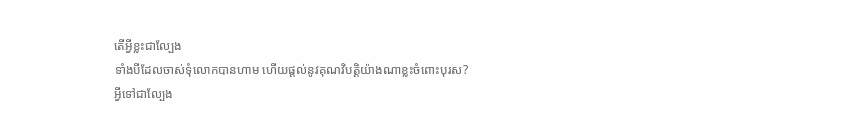តើអ្វីខ្លះជាល្បែង
ទាំងបីដែលចាស់ទុំលោកបានហាម ហើយផ្ដល់នូវគុណវិបត្ដិយ៉ាងណាខ្លះចំពោះបុរស?
អ្វីទៅជាល្បែង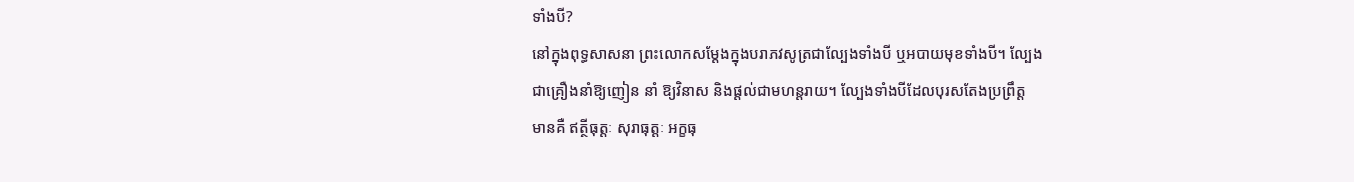ទាំងបី?
នៅក្នុងពុទ្ធសាសនា ព្រះលោកសម្ដែងក្នុងបរាភវសូត្រជាល្បែងទាំងបី ឬអបាយមុខទាំងបី។ ល្បែង
ជាគ្រឿងនាំឱ្យញៀន នាំ ឱ្យវិនាស និងផ្ដល់ជាមហន្ដរាយ។ ល្បែងទាំងបីដែលបុរសតែងប្រព្រឹត្ដ
មានគឺ ឥត្ថីធុត្ដៈ សុរាធុត្ដៈ អក្ខធុ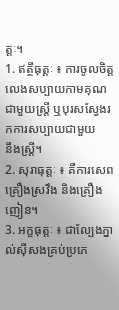ត្ដៈ។
1. ឥត្ថីធុត្ដៈ ៖ ការចូលចិត្ដលេងសប្បាយកាមគុណជាមួយស្ដ្រី ឬបុរសស្វែងរកការសប្បាយជាមួយ
នឹងស្ដ្រី។
2. សុរាធុត្ដៈ ៖ គឺការសេពគ្រឿងស្រវឹង និងគ្រឿងញៀន។
3. អក្ខធុត្ដៈ ៖ ជាល្បែងភ្នាល់ស៊ីសងគ្រប់ប្រភេ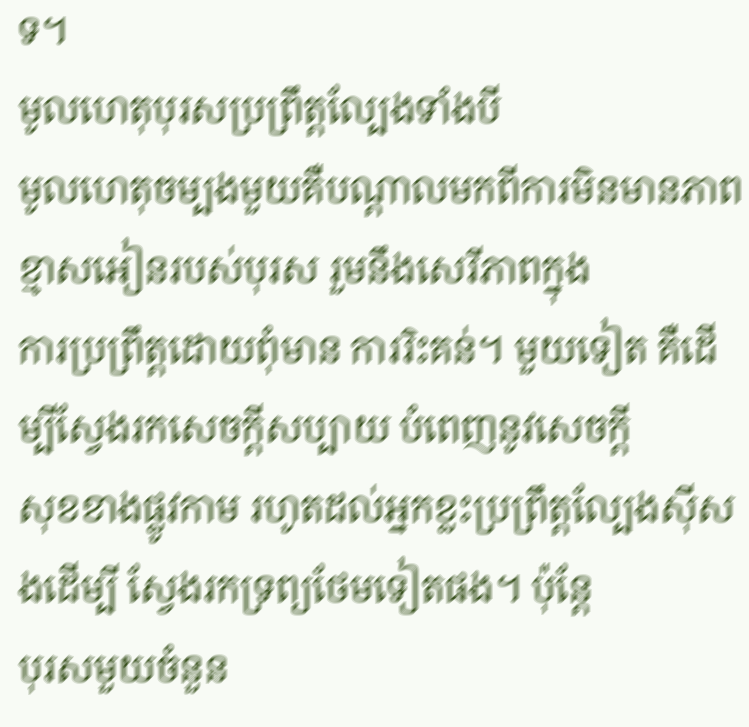ទ។
មូលហេតុបុរសប្រព្រឹត្ដល្បែងទាំងបី
មូលហេតុចម្បងមួយគឺបណ្ដាលមកពីការមិនមានភាពខ្មាសអៀនរបស់បុរស រួមនឹងសេរីភាពក្នុង
ការប្រព្រឹត្ដដោយពុំមាន ការរិះគន់។ មួយទៀត គឺដើម្បីស្វែងរកសេចក្ដីសប្បាយ បំពេញនូវសេចក្ដី
សុខខាងផ្លូវកាម រហូតដល់អ្នកខ្លះប្រព្រឹត្ដល្បែងស៊ីសងដើម្បី ស្វែងរកទ្រព្យថែមទៀតផង។ ប៉ុន្ដែ
បុរសមួយចំនួន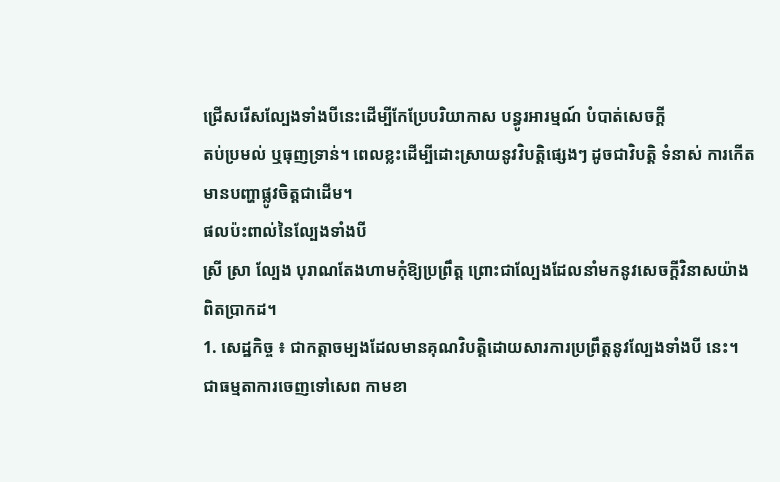ជ្រើសរើសល្បែងទាំងបីនេះដើម្បីកែប្រែបរិយាកាស បន្ធូរអារម្មណ៍ បំបាត់សេចក្ដី
តប់ប្រមល់ ឬធុញទ្រាន់។ ពេលខ្លះដើម្បីដោះស្រាយនូវវិបត្ដិផ្សេងៗ ដូចជាវិបត្ដិ ទំនាស់ ការកើត
មានបញ្ហាផ្លូវចិត្ដជាដើម។
ផលប៉ះពាល់នៃល្បែងទាំងបី
ស្រី ស្រា ល្បែង បុរាណតែងហាមកុំឱ្យប្រព្រឹត្ដ ព្រោះជាល្បែងដែលនាំមកនូវសេចក្ដីវិនាសយ៉ាង
ពិតប្រាកដ។
1. សេដ្ឋកិច្ច ៖ ជាកត្ដាចម្បងដែលមានគុណវិបត្ដិដោយសារការប្រព្រឹត្ដនូវល្បែងទាំងបី នេះ។
ជាធម្មតាការចេញទៅសេព កាមខា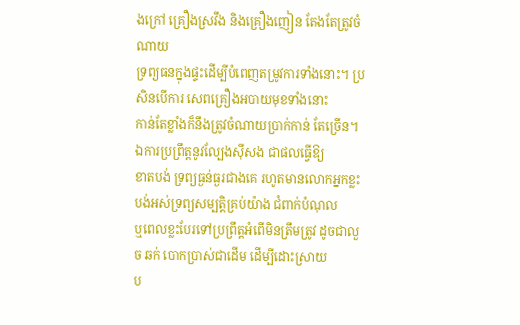ងក្រៅ គ្រឿងស្រវឹង និងគ្រឿងញៀន តែងតែត្រូវចំណាយ
ទ្រព្យធនក្នុងផ្ទះដើម្បីបំពេញតម្រូវការទាំងនោះ។ ប្រសិនបើការ សេពគ្រឿងអបាយមុខទាំងនោះ
កាន់តែខ្លាំងក៏នឹងត្រូវចំណាយប្រាក់កាន់ តែច្រើន។ ឯការប្រព្រឹត្ដនូវល្បែងស៊ីសង ជាផលធ្វើឱ្យ
ខាតបង់ ទ្រព្យធ្ងន់ធ្ងរជាងគេ រហូតមានលោកអ្នកខ្លះបង់អស់ទ្រព្យសម្បត្ដិគ្រប់យ៉ាង ជំពាក់បំណុល
ឬពេលខ្លះបែរទៅប្រព្រឹត្ដអំពើមិនត្រឹមត្រូវ ដូចជាលួច ឆក់ បោកប្រាស់ជាដើម ដើម្បីដោះស្រាយ
ប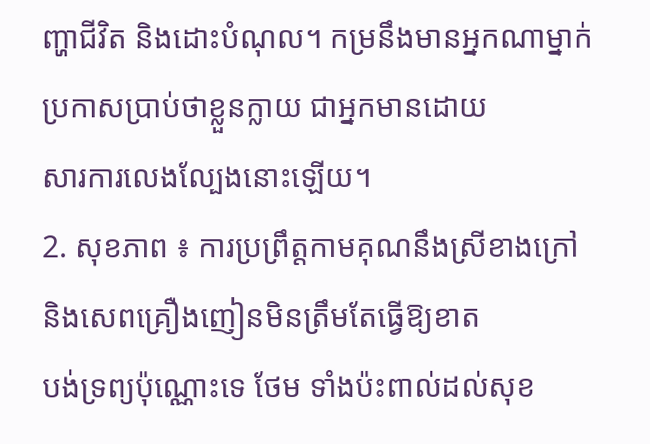ញ្ហាជីវិត និងដោះបំណុល។ កម្រនឹងមានអ្នកណាម្នាក់ប្រកាសប្រាប់ថាខ្លួនក្លាយ ជាអ្នកមានដោយ
សារការលេងល្បែងនោះឡើយ។
2. សុខភាព ៖ ការប្រព្រឹត្ដកាមគុណនឹងស្រីខាងក្រៅ និងសេពគ្រឿងញៀនមិនត្រឹមតែធ្វើឱ្យខាត
បង់ទ្រព្យប៉ុណ្ណោះទេ ថែម ទាំងប៉ះពាល់ដល់សុខ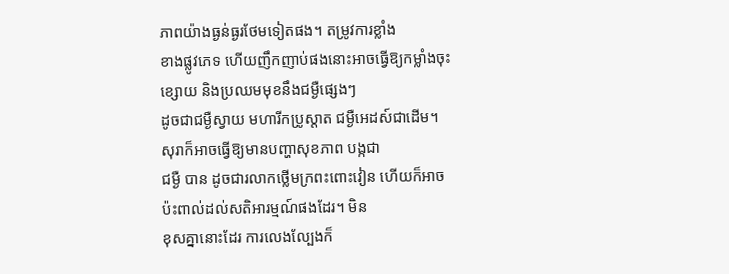ភាពយ៉ាងធ្ងន់ធ្ងរថែមទៀតផង។ តម្រូវការខ្លាំង
ខាងផ្លូវភេទ ហើយញឹកញាប់ផងនោះអាចធ្វើឱ្យកម្លាំងចុះខ្សោយ និងប្រឈមមុខនឹងជម្ងឺផ្សេងៗ
ដូចជាជម្ងឺស្វាយ មហារីកប្រូស្ដាត ជម្ងឺអេដស៍ជាដើម។ សុរាក៏អាចធ្វើឱ្យមានបញ្ហាសុខភាព បង្កជា
ជម្ងឺ បាន ដូចជារលាកថ្លើមក្រពះពោះវៀន ហើយក៏អាចប៉ះពាល់ដល់សតិអារម្មណ៍ផងដែរ។ មិន
ខុសគ្នានោះដែរ ការលេងល្បែងក៏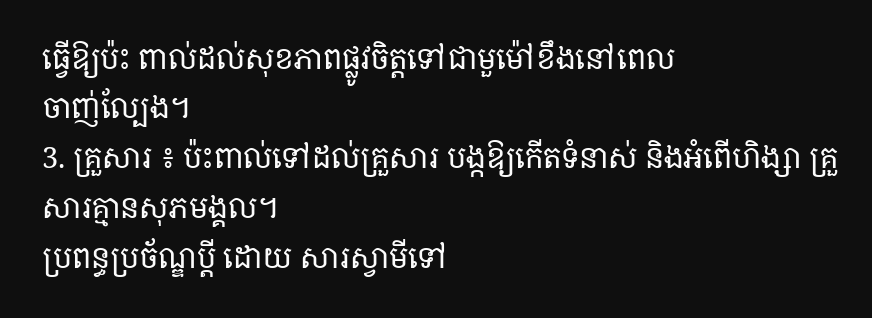ធ្វើឱ្យប៉ះ ពាល់ដល់សុខភាពផ្លូវចិត្ដទៅជាមួម៉ៅខឹងនៅពេល
ចាញ់ល្បែង។
3. គ្រួសារ ៖ ប៉ះពាល់ទៅដល់គ្រួសារ បង្កឱ្យកើតទំនាស់ និងអំពើហិង្សា គ្រួសារគ្មានសុភមង្គល។
ប្រពន្ធប្រច័ណ្ឌប្ដី ដោយ សារស្វាមីទៅ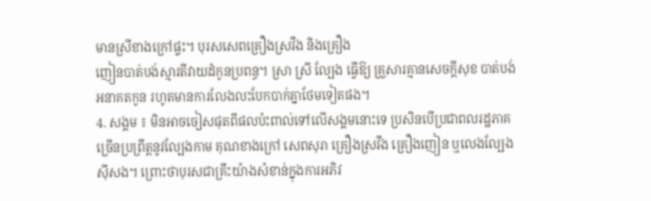មានស្រីខាងក្រៅផ្ទះ។ បុរសសេពគ្រឿងស្រវឹង និងគ្រឿង
ញៀនបាត់បង់ស្មារតីវាយដំកូនប្រពន្ធ។ ស្រា ស្រី ល្បែង ធ្វើឱ្យ គ្រួសារគ្មានសេចក្ដីសុខ បាត់បង់
អនាគតកូន រហូតមានការលែងលះបែកបាក់គ្នាថែមទៀតផង។
4. សង្គម ៖ មិនអាចចៀសផុតពីផលប៉ះពាល់ទៅលើសង្គមនោះទេ ប្រសិនបើប្រជាពលរដ្ឋភាគ
ច្រើនប្រព្រឹត្ដនូវល្បែងកាម គុណខាងក្រៅ សេពសុរា គ្រឿងស្រវឹង គ្រឿងញៀន ឬលេងល្បែង
ស៊ីសង។ ព្រោះថាបុរសជាគ្រឹះយ៉ាងសំខាន់ក្នុងការអភិវ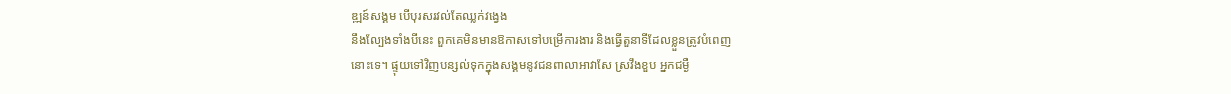ឌ្ឍន៍សង្គម បើបុរសរវល់តែឈ្លក់វង្វេង
នឹងល្បែងទាំងបីនេះ ពួកគេមិនមានឱកាសទៅបម្រើការងារ និងធ្វើតួនាទីដែលខ្លួនត្រូវបំពេញ
នោះទេ។ ផ្ទុយទៅវិញបន្សល់ទុកក្នុងសង្គមនូវជនពាលាអាវាសែ ស្រវឹងខួប អ្នកជម្ងឺ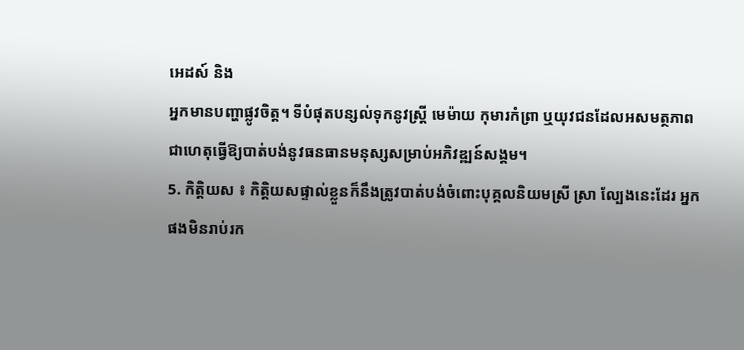អេដស៍ និង
អ្នកមានបញ្ហាផ្លូវចិត្ដ។ ទីបំផុតបន្សល់ទុកនូវស្ដ្រី មេម៉ាយ កុមារកំព្រា ឬយុវជនដែលអសមត្ថភាព
ជាហេតុធ្វើឱ្យបាត់បង់នូវធនធានមនុស្សសម្រាប់អភិវឌ្ឍន៍សង្គម។
5. កិត្ដិយស ៖ កិត្ដិយសផ្ទាល់ខ្លួនក៏នឹងត្រូវបាត់បង់ចំពោះបុគ្គលនិយមស្រី ស្រា ល្បែងនេះដែរ អ្នក
ផងមិនរាប់រក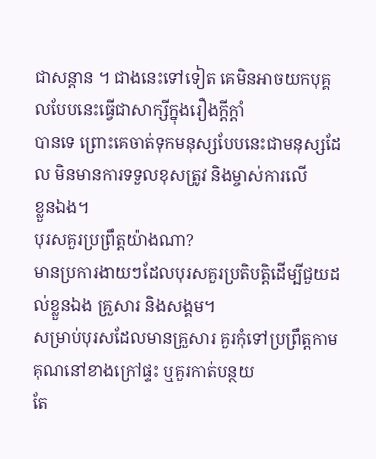ជាសន្ដាន ។ ជាងនេះទៅទៀត គេមិនអាចយកបុគ្គលបែបនេះធ្វើជាសាក្សីក្នុងរឿងក្ដីក្ដាំ
បានទេ ព្រោះគេចាត់ទុកមនុស្សបែបនេះជាមនុស្សដែល មិនមានការទទួលខុសត្រូវ និងម្ចាស់ការលើ
ខ្លួនឯង។
បុរសគួរប្រព្រឹត្ដយ៉ាងណា?
មានប្រការងាយៗដែលបុរសគួរប្រតិបត្ដិដើម្បីជួយដល់ខ្លួនឯង គ្រួសារ និងសង្គម។
សម្រាប់បុរសដែលមានគ្រួសារ គួរកុំទៅប្រព្រឹត្ដកាមគុណនៅខាងក្រៅផ្ទះ ឬគួរកាត់បន្ថយ
តែ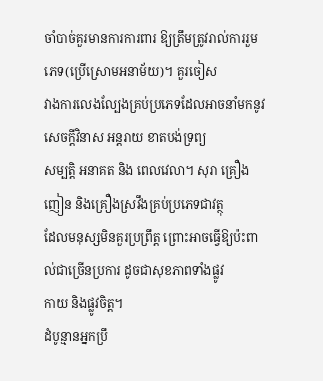ចាំបាច់គួរមានការការពារ ឱ្យត្រឹមត្រូវរាល់ការរួមភេទ(ប្រើស្រោមអនាម័យ)។ គួរចៀស
វាងការលេងល្បែងគ្រប់ប្រភេទដែលអាចនាំមកនូវសេចក្ដីវិនាស អន្ដរាយ ខាតបង់ទ្រព្យ
សម្បត្ដិ អនាគត និង ពេលវេលា។ សុរា គ្រឿងញៀន និងគ្រឿងស្រវឹងគ្រប់ប្រភេទជាវត្ថុ
ដែលមនុស្សមិនគួរប្រព្រឹត្ដ ព្រោះអាចធ្វើឱ្យប៉ះពាល់ជាច្រើនប្រការ ដូចជាសុខភាពទាំងផ្លូវ
កាយ និងផ្លូវចិត្ដ។
ដំបូន្មានអ្នកប្រឹ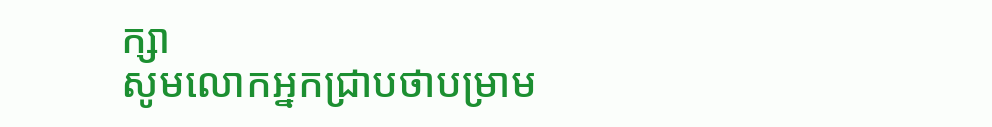ក្សា
សូមលោកអ្នកជ្រាបថាបម្រាម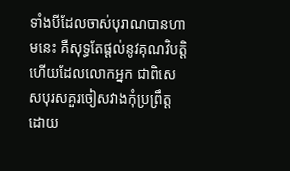ទាំងបីដែលចាស់បុរាណបានហាមនេះ គឺសុទ្ធតែផ្ដល់នូវគុណវិបត្ដិ
ហើយដែលលោកអ្នក ជាពិសេសបុរសគួរចៀសវាងកុំប្រព្រឹត្ដដោយ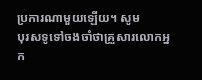ប្រការណាមួយឡើយ។ សូម
បុរសទូទៅចងចាំថាគ្រួសារលោកអ្នក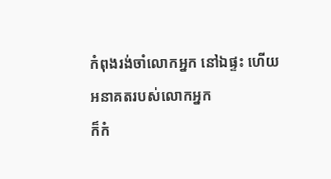កំពុងរង់ចាំលោកអ្នក នៅឯផ្ទះ ហើយអនាគតរបស់លោកអ្នក
ក៏កំ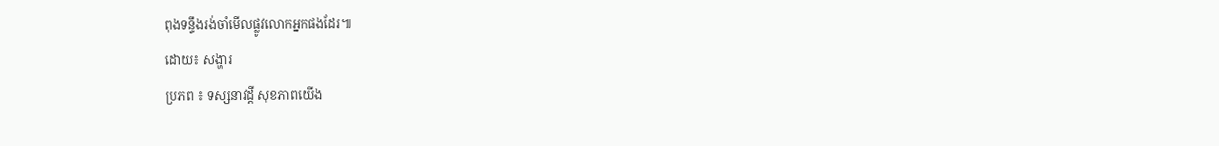ពុងទន្ទឹងរង់ចាំមើលផ្លូវលោកអ្នកផងដែរ៕
ដោយ៖ សង្ហារ
ប្រភព ៖ ទស្សនាវដ្តី សុខភាពយើង